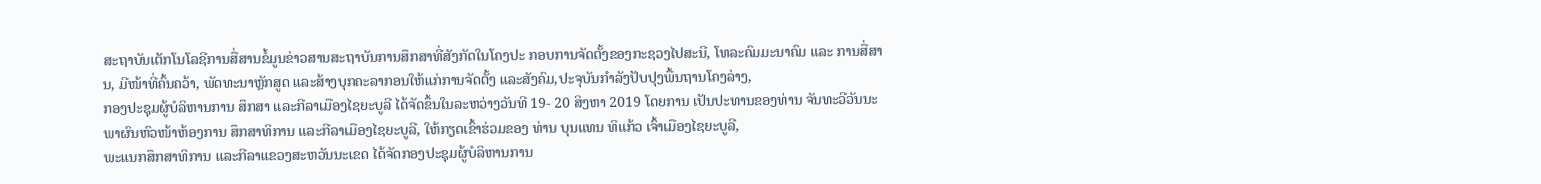ສະຖາບັນເຕັກໂນໂລຊີການສື່ສານຂໍ້ມູນຂ່າວສານສະຖາບັນການສຶກສາທີ່ສັງກັດໃນໂຄງປະ ກອບການຈັດຕັ້ງຂອງກະຊວງໄປສະນີ, ໂທລະຄົມມະນາຄົມ ແລະ ການສື່ສານ, ມີໜ້າທີ່ຄົ້ນຄວ້າ, ພັດທະນາຫຼັກສູດ ແລະສ້າງບຸກຄະລາກອນໃຫ້ແກ່ການຈັດຕັ້ງ ແລະສັງຄົມ,ປະຈຸບັນກໍາລັງປັບປຸງພື້ນຖານໂຄງລ່າງ,
ກອງປະຊຸມຜູ້ບໍລິຫານການ ສຶກສາ ແລະກີລາເມືອງໄຊຍະບູລີ ໄດ້ຈັດຂຶ້ນໃນລະຫວ່າງວັນທີ 19- 20 ສິງຫາ 2019 ໂດຍການ ເປັນປະທານຂອງທ່ານ ຈັນທະວີວັນນະພາຜົນຫົວໜ້າຫ້ອງການ ສຶກສາທິການ ແລະກີລາເມືອງໄຊຍະບູລີ, ໃຫ້ກຽດເຂົ້າຮ່ວມຂອງ ທ່ານ ບຸນແທນ ທິແກ້ວ ເຈົ້າເມືອງໄຊຍະບູລີ,
ພະແນກສຶກສາທິການ ແລະກີລາແຂວງສະຫວັນນະເຂດ ໄດ້ຈັດກອງປະຊຸມຜູ້ບໍລິຫານການ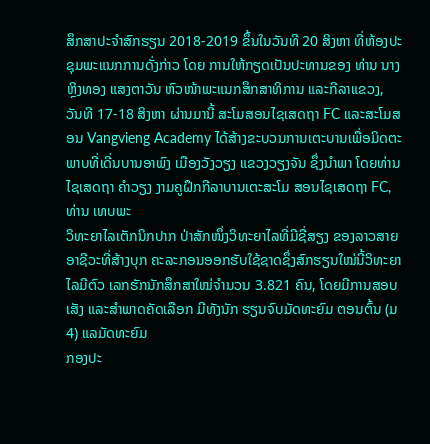ສຶກສາປະຈຳສົກຮຽນ 2018-2019 ຂຶ້ນໃນວັນທີ 20 ສິງຫາ ທີ່ຫ້ອງປະຊຸມພະແນກການດັ່ງກ່າວ ໂດຍ ການໃຫ້ກຽດເປັນປະທານຂອງ ທ່ານ ນາງ ຫຼິງທອງ ແສງຕາວັນ ຫົວໜ້າພະແນກສຶກສາທິການ ແລະກີລາແຂວງ,
ວັນທີ 17-18 ສິງຫາ ຜ່ານມານີ້ ສະໂມສອນໄຊເສດຖາ FC ແລະສະໂມສອນ Vangvieng Academy ໄດ້ສ້າງຂະບວນການເຕະບານເພື່ອມິດຕະພາບທີ່ເດີ່ນບານອາພົງ ເມືອງວັງວຽງ ແຂວງວຽງຈັນ ຊຶ່ງນຳພາ ໂດຍທ່ານ ໄຊເສດຖາ ຄຳວຽງ ງາມຄູຝຶກກີລາບານເຕະສະໂມ ສອນໄຊເສດຖາ FC, ທ່ານ ເທບພະ
ວິທະຍາໄລເຕັກນິກປາກ ປ່າສັກໜຶ່ງວິທະຍາໄລທີ່ມີຊື່ສຽງ ຂອງລາວສາຍອາຊີວະທີ່ສ້າງບຸກ ຄະລະກອນອອກຮັບໃຊ້ຊາດຊຶ່ງສົກຮຽນໃໝ່ນີ້ວິທະຍາໄລມີຕົວ ເລກຮັກນັກສຶກສາໃໝ່ຈຳນວນ 3.821 ຄົນ, ໂດຍມີການສອບເສັງ ແລະສໍາພາດຄັດເລືອກ ມີທັງນັກ ຮຽນຈົບມັດທະຍົມ ຕອນຕົ້ນ (ມ4) ແລມັດທະຍົມ
ກອງປະ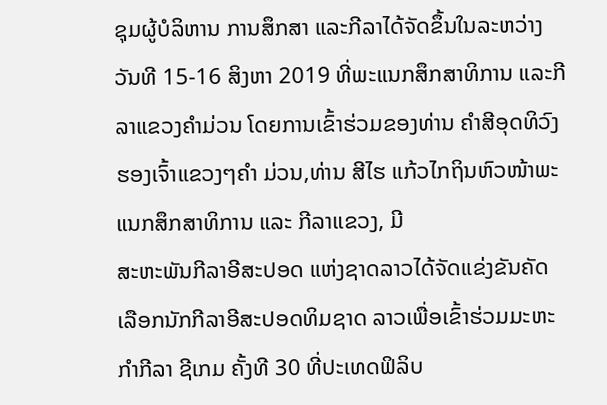ຊຸມຜູ້ບໍລິຫານ ການສຶກສາ ແລະກີລາໄດ້ຈັດຂຶ້ນໃນລະຫວ່າງວັນທີ 15-16 ສິງຫາ 2019 ທີ່ພະແນກສຶກສາທິການ ແລະກີລາແຂວງຄຳມ່ວນ ໂດຍການເຂົ້າຮ່ວມຂອງທ່ານ ຄຳສີອຸດທິວົງ ຮອງເຈົ້າແຂວງໆຄຳ ມ່ວນ,ທ່ານ ສີໄຮ ແກ້ວໄກຖິນຫົວໜ້າພະແນກສຶກສາທິການ ແລະ ກີລາແຂວງ, ມີ
ສະຫະພັນກີລາອີສະປອດ ແຫ່ງຊາດລາວໄດ້ຈັດແຂ່ງຂັນຄັດ ເລືອກນັກກີລາອີສະປອດທິມຊາດ ລາວເພື່ອເຂົ້າຮ່ວມມະຫະກຳກີລາ ຊີເກມ ຄັ້ງທີ 30 ທີ່ປະເທດຟິລິບ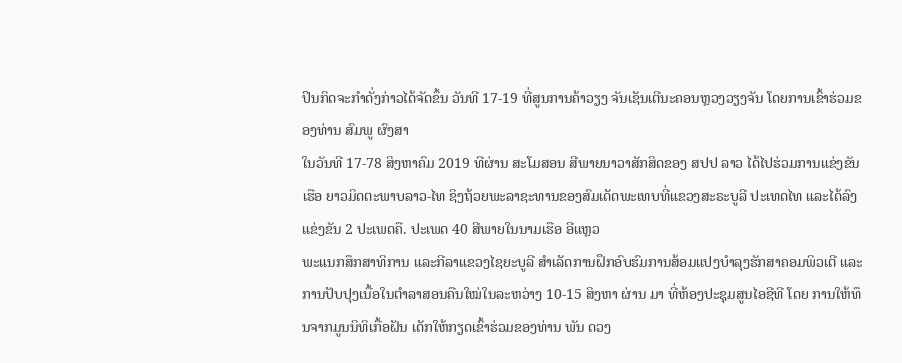ປິນກິດຈະກຳດັ່ງກ່າວໄດ້ຈັດຂຶ້ນ ວັນທີ 17-19 ທີ່ສູນການຄ້າວຽງ ຈັນເຊັນເຕີນະຄອນຫຼວງວຽງຈັນ ໂດຍການເຂົ້າຮ່ວມຂອງທ່ານ ສົມພູ ຜົງສາ
ໃນວັນທີ 17-78 ສິງຫາຄົມ 2019 ທີຜ່ານ ສະໂມສອນ ສີພາຍນາວາສັກສິດຂອງ ສປປ ລາວ ໄດ້ໄປຮ່ວມການແຂ່ງຂັນເຮືອ ຍາວມິດຕະພາບລາວ-ໄທ ຊິງຖ້ວຍພະລາຊະທານຂອງສົມເດັດພະເທບທີ່ແຂວງສະຣະບູລີ ປະເທດໄທ ແລະໄດ້ລົງແຂ່ງຂັນ 2 ປະເພດຄື. ປະເພດ 40 ສີພາຍໃນນາມເຮືອ ອີແຫຼວ
ພະແນກສຶກສາທິການ ແລະກີລາແຂວງໄຊຍະບູລີ ສຳເລັດການຝຶກອົບຮົມການສ້ອມແປງບຳລຸງຮັກສາຄອມພິວເຕີ ແລະການປັບປຸງເນື້ອໃນຕຳລາສອນຄືນໃໝ່ໃນລະຫວ່າງ 10-15 ສິງຫາ ຜ່ານ ມາ ທີ່ຫ້ອງປະຊຸມສູນໄອຊີທີ ໂດຍ ການໃຫ້ທຶນຈາກມູນນິທິເກື້ອຝັນ ເດັກໃຫ້ກຽດເຂົ້າຮ່ວມຂອງທ່ານ ພັນ ດວງ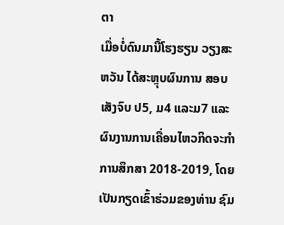ຕາ
ເມື່ອບໍ່ດົນມານີ້ໂຮງຮຽນ ວຽງສະຫວັນ ໄດ້ສະຫຼຸບຜົນການ ສອບເສັງຈົບ ປ5, ມ4 ແລະມ7 ແລະຜົນງານການເຄື່ອນໄຫວກິດຈະກໍາການສຶກສາ 2018-2019, ໂດຍເປັນກຽດເຂົ້າຮ່ວມຂອງທ່ານ ຊົມ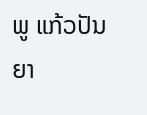ພູ ແກ້ວປັນຍາ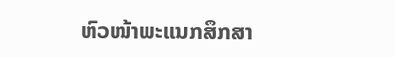ຫົວໜ້າພະແນກສຶກສາ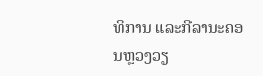ທິການ ແລະກີລານະຄອນຫຼວງວຽ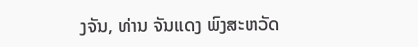ງຈັນ, ທ່ານ ຈັນແດງ ພົງສະຫວັດ